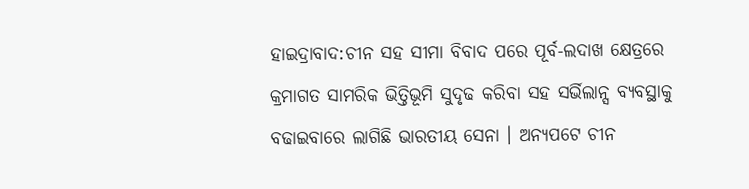ହାଇଦ୍ରାବାଦ:ଚୀନ ସହ ସୀମା ବିବାଦ ପରେ ପୂର୍ବ-ଲଦାଖ କ୍ଷେତ୍ରରେ କ୍ରମାଗତ ସାମରିକ ଭିତ୍ତିଭୂମି ସୁଦୃଢ କରିବା ସହ ସର୍ଭିଲାନ୍ସ ବ୍ୟବସ୍ଥାକୁ ବଢାଇବାରେ ଲାଗିଛି ଭାରତୀୟ ସେନା । ଅନ୍ୟପଟେ ଚୀନ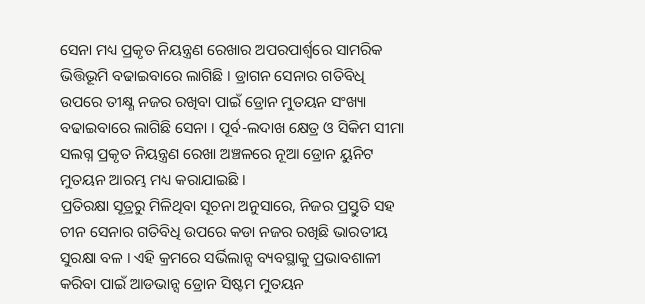ସେନା ମଧ୍ୟ ପ୍ରକୃତ ନିୟନ୍ତ୍ରଣ ରେଖାର ଅପରପାର୍ଶ୍ବରେ ସାମରିକ ଭିତ୍ତିଭୂମି ବଢାଇବାରେ ଲାଗିଛି । ଡ୍ରାଗନ ସେନାର ଗତିବିଧି ଉପରେ ତୀକ୍ଷ୍ଣ ନଜର ରଖିବା ପାଇଁ ଡ୍ରୋନ ମୁତୟନ ସଂଖ୍ୟା ବଢାଇବାରେ ଲାଗିଛି ସେନା । ପୂର୍ବ-ଲଦାଖ କ୍ଷେତ୍ର ଓ ସିକିମ ସୀମା ସଲଗ୍ନ ପ୍ରକୃତ ନିୟନ୍ତ୍ରଣ ରେଖା ଅଞ୍ଚଳରେ ନୂଆ ଡ୍ରୋନ ୟୁନିଟ ମୁତୟନ ଆରମ୍ଭ ମଧ୍ୟ କରାଯାଇଛି ।
ପ୍ରତିରକ୍ଷା ସୂତ୍ରରୁ ମିଳିଥିବା ସୂଚନା ଅନୁସାରେ, ନିଜର ପ୍ରସ୍ତୁତି ସହ ଚୀନ ସେନାର ଗତିବିଧି ଉପରେ କଡା ନଜର ରଖିଛି ଭାରତୀୟ ସୁରକ୍ଷା ବଳ । ଏହି କ୍ରମରେ ସର୍ଭିଲାନ୍ସ ବ୍ୟବସ୍ଥାକୁ ପ୍ରଭାବଶାଳୀ କରିବା ପାଇଁ ଆଡଭାନ୍ସ ଡ୍ରୋନ ସିଷ୍ଟମ ମୁତୟନ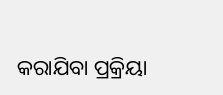କରାଯିବା ପ୍ରକ୍ରିୟା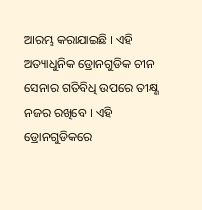ଆରମ୍ଭ କରାଯାଇଛି । ଏହି ଅତ୍ୟାଧୁନିକ ଡ୍ରୋନଗୁଡିକ ଚୀନ ସେନାର ଗତିବିଧି ଉପରେ ତୀକ୍ଷ୍ଣ ନଜର ରଖିବେ । ଏହି ଡ୍ରୋନଗୁଡିକରେ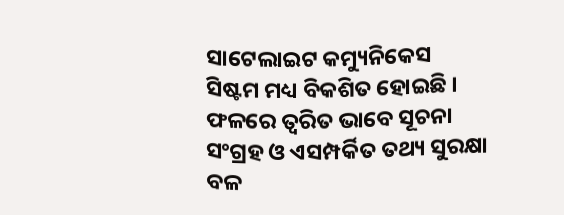ସାଟେଲାଇଟ କମ୍ୟୁନିକେସ ସିଷ୍ଟମ ମଧ୍ୟ ବିକଶିତ ହୋଇଛି । ଫଳରେ ତ୍ବରିତ ଭାବେ ସୂଚନା ସଂଗ୍ରହ ଓ ଏସମ୍ପର୍କିତ ତଥ୍ୟ ସୁରକ୍ଷା ବଳ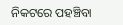ନିକଟରେ ପହଞ୍ଚିବା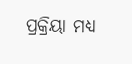ପ୍ରକ୍ରିୟା ମଧ୍ୟ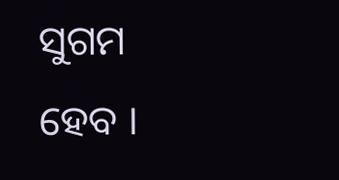ସୁଗମ ହେବ ।